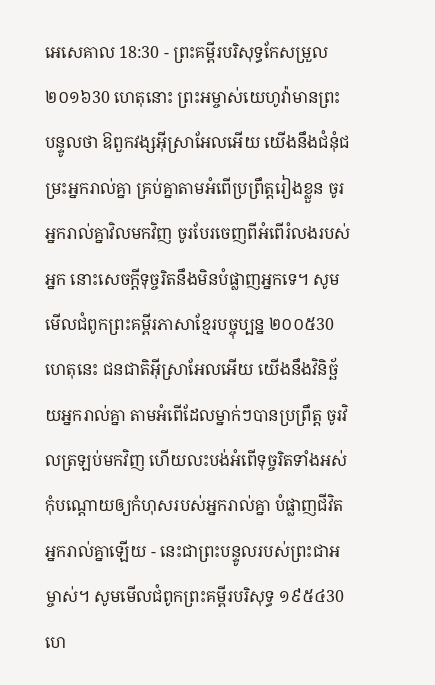អេសេគាល 18:30 - ព្រះគម្ពីរបរិសុទ្ធកែសម្រួល ២០១៦30 ហេតុនោះ ព្រះអម្ចាស់យេហូវ៉ាមានព្រះបន្ទូលថា ឱពួកវង្សអ៊ីស្រាអែលអើយ យើងនឹងជំនុំជម្រះអ្នករាល់គ្នា គ្រប់គ្នាតាមអំពើប្រព្រឹត្តរៀងខ្លួន ចូរអ្នករាល់គ្នាវិលមកវិញ ចូរបែរចេញពីអំពើរំលងរបស់អ្នក នោះសេចក្ដីទុច្ចរិតនឹងមិនបំផ្លាញអ្នកទេ។ សូមមើលជំពូកព្រះគម្ពីរភាសាខ្មែរបច្ចុប្បន្ន ២០០៥30 ហេតុនេះ ជនជាតិអ៊ីស្រាអែលអើយ យើងនឹងវិនិច្ឆ័យអ្នករាល់គ្នា តាមអំពើដែលម្នាក់ៗបានប្រព្រឹត្ត ចូរវិលត្រឡប់មកវិញ ហើយលះបង់អំពើទុច្ចរិតទាំងអស់ កុំបណ្ដោយឲ្យកំហុសរបស់អ្នករាល់គ្នា បំផ្លាញជីវិតអ្នករាល់គ្នាឡើយ - នេះជាព្រះបន្ទូលរបស់ព្រះជាអម្ចាស់។ សូមមើលជំពូកព្រះគម្ពីរបរិសុទ្ធ ១៩៥៤30 ហេ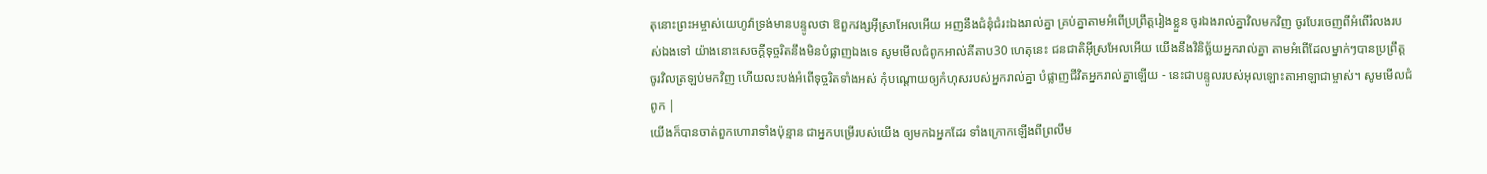តុនោះព្រះអម្ចាស់យេហូវ៉ាទ្រង់មានបន្ទូលថា ឱពួកវង្សអ៊ីស្រាអែលអើយ អញនឹងជំនុំជំរះឯងរាល់គ្នា គ្រប់គ្នាតាមអំពើប្រព្រឹត្តរៀងខ្លួន ចូរឯងរាល់គ្នាវិលមកវិញ ចូរបែរចេញពីអំពើរំលងរបស់ឯងទៅ យ៉ាងនោះសេចក្ដីទុច្ចរិតនឹងមិនបំផ្លាញឯងទេ សូមមើលជំពូកអាល់គីតាប30 ហេតុនេះ ជនជាតិអ៊ីស្រអែលអើយ យើងនឹងវិនិច្ឆ័យអ្នករាល់គ្នា តាមអំពើដែលម្នាក់ៗបានប្រព្រឹត្ត ចូរវិលត្រឡប់មកវិញ ហើយលះបង់អំពើទុច្ចរិតទាំងអស់ កុំបណ្ដោយឲ្យកំហុសរបស់អ្នករាល់គ្នា បំផ្លាញជីវិតអ្នករាល់គ្នាឡើយ - នេះជាបន្ទូលរបស់អុលឡោះតាអាឡាជាម្ចាស់។ សូមមើលជំពូក |
យើងក៏បានចាត់ពួកហោរាទាំងប៉ុន្មាន ជាអ្នកបម្រើរបស់យើង ឲ្យមកឯអ្នកដែរ ទាំងក្រោកឡើងពីព្រលឹម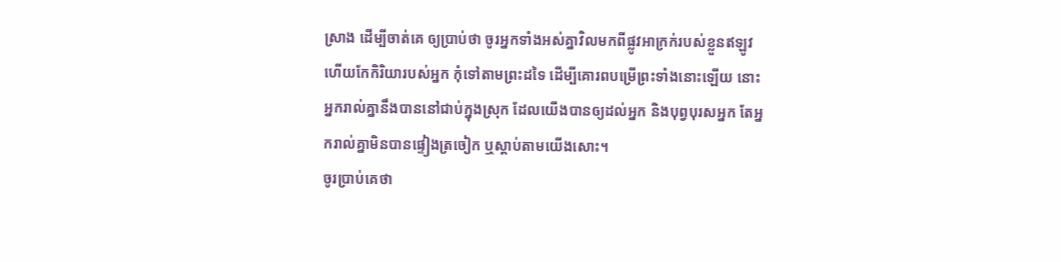ស្រាង ដើម្បីចាត់គេ ឲ្យប្រាប់ថា ចូរអ្នកទាំងអស់គ្នាវិលមកពីផ្លូវអាក្រក់របស់ខ្លួនឥឡូវ ហើយកែកិរិយារបស់អ្នក កុំទៅតាមព្រះដទៃ ដើម្បីគោរពបម្រើព្រះទាំងនោះឡើយ នោះអ្នករាល់គ្នានឹងបាននៅជាប់ក្នុងស្រុក ដែលយើងបានឲ្យដល់អ្នក និងបុព្វបុរសអ្នក តែអ្នករាល់គ្នាមិនបានផ្ទៀងត្រចៀក ឬស្តាប់តាមយើងសោះ។
ចូរប្រាប់គេថា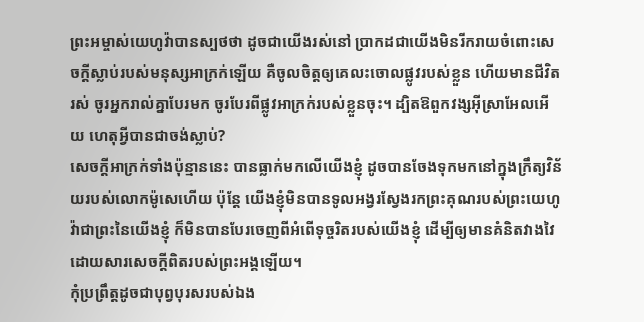ព្រះអម្ចាស់យេហូវ៉ាបានស្បថថា ដូចជាយើងរស់នៅ ប្រាកដជាយើងមិនរីករាយចំពោះសេចក្ដីស្លាប់របស់មនុស្សអាក្រក់ឡើយ គឺចូលចិត្តឲ្យគេលះចោលផ្លូវរបស់ខ្លួន ហើយមានជីវិតរស់ ចូរអ្នករាល់គ្នាបែរមក ចូរបែរពីផ្លូវអាក្រក់របស់ខ្លួនចុះ។ ដ្បិតឱពួកវង្សអ៊ីស្រាអែលអើយ ហេតុអ្វីបានជាចង់ស្លាប់?
សេចក្ដីអាក្រក់ទាំងប៉ុន្មាននេះ បានធ្លាក់មកលើយើងខ្ញុំ ដូចបានចែងទុកមកនៅក្នុងក្រឹត្យវិន័យរបស់លោកម៉ូសេហើយ ប៉ុន្តែ យើងខ្ញុំមិនបានទូលអង្វរស្វែងរកព្រះគុណរបស់ព្រះយេហូវ៉ាជាព្រះនៃយើងខ្ញុំ ក៏មិនបានបែរចេញពីអំពើទុច្ចរិតរបស់យើងខ្ញុំ ដើម្បីឲ្យមានគំនិតវាងវៃ ដោយសារសេចក្ដីពិតរបស់ព្រះអង្គឡើយ។
កុំប្រព្រឹត្តដូចជាបុព្វបុរសរបស់ឯង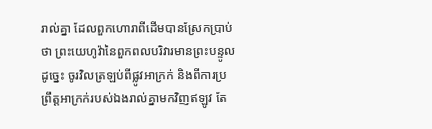រាល់គ្នា ដែលពួកហោរាពីដើមបានស្រែកប្រាប់ថា ព្រះយេហូវ៉ានៃពួកពលបរិវារមានព្រះបន្ទូលដូច្នេះ ចូរវិលត្រឡប់ពីផ្លូវអាក្រក់ និងពីការប្រព្រឹត្ដអាក្រក់របស់ឯងរាល់គ្នាមកវិញឥឡូវ តែ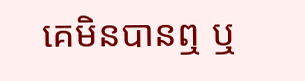គេមិនបានឮ ឬ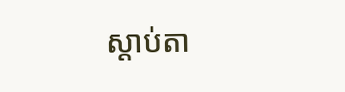ស្តាប់តា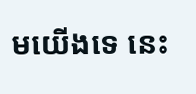មយើងទេ នេះ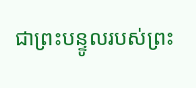ជាព្រះបន្ទូលរបស់ព្រះ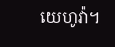យេហូវ៉ា។